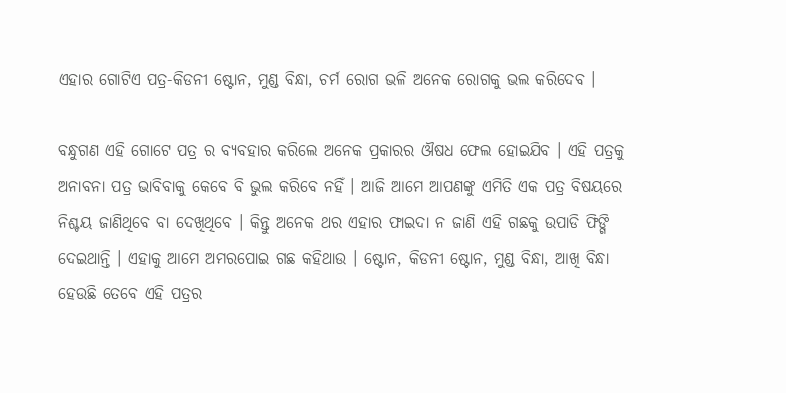ଏହାର ଗୋଟିଏ ପତ୍ର-କିଡନୀ ଷ୍ଟୋନ, ମୁଣ୍ଡ ବିନ୍ଧା, ଚର୍ମ ରୋଗ ଭଳି ଅନେକ ରୋଗକୁ ଭଲ କରିଦେବ ।

ବନ୍ଧୁଗଣ ଏହି ଗୋଟେ ପତ୍ର ର ବ୍ୟବହାର କରିଲେ ଅନେକ ପ୍ରକାରର ଔଷଧ ଫେଲ ହୋଇଯିବ । ଏହି ପତ୍ରକୁ ଅନାବନା ପତ୍ର ଭାବିବାକୁ କେବେ ବି ଭୁଲ କରିବେ ନହିଁ । ଆଜି ଆମେ ଆପଣଙ୍କୁ ଏମିତି ଏକ ପତ୍ର ବିଷୟରେ ନିଶ୍ଚୟ ଜାଣିଥିବେ ବା ଦେଖିଥିବେ । କିନ୍ତୁ ଅନେକ ଥର ଏହାର ଫାଇଦା ନ ଜାଣି ଏହି ଗଛକୁ ଉପାଡି ଫିଙ୍ଗି ଦେଇଥାନ୍ତି । ଏହାକୁ ଆମେ ଅମରପୋଇ ଗଛ କହିଥାଉ । ଷ୍ଟୋନ, କିଡନୀ ଷ୍ଟୋନ, ମୁଣ୍ଡ ବିନ୍ଧା, ଆଖି ବିନ୍ଧା ହେଉଛି ତେବେ ଏହି ପତ୍ରର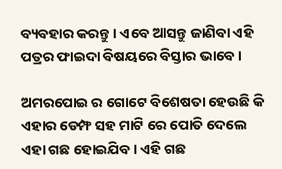ବ୍ୟବହାର କରନ୍ତୁ । ଏବେ ଆସନ୍ତୁ ଜାଣିବା ଏହି ପତ୍ରର ଫାଇଦା ବିଷୟରେ ବିସ୍ତାର ଭାବେ ।

ଅମରପୋଇ ର ଗୋଟେ ବିଶେଷତା ହେଉଛି କି ଏହାର ଡେମ୍ଫ ସହ ମାଟି ରେ ପୋତି ଦେଲେ ଏହା ଗଛ ହୋଇଯିବ । ଏହି ଗଛ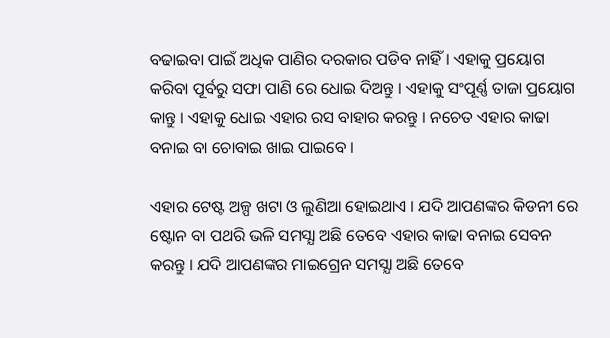ବଢାଇବା ପାଇଁ ଅଧିକ ପାଣିର ଦରକାର ପଡିବ ନାହିଁ । ଏହାକୁ ପ୍ରୟୋଗ କରିବା ପୂର୍ବରୁ ସଫା ପାଣି ରେ ଧୋଇ ଦିଅନ୍ତୁ । ଏହାକୁ ସଂପୂର୍ଣ୍ଣ ତାଜା ପ୍ରୟୋଗ କାନ୍ତୁ । ଏହାକୁ ଧୋଇ ଏହାର ରସ ବାହାର କରନ୍ତୁ । ନଚେତ ଏହାର କାଢା ବନାଇ ବା ଚୋବାଇ ଖାଇ ପାଇବେ ।

ଏହାର ଟେଷ୍ଟ ଅଳ୍ପ ଖଟା ଓ ଲୁଣିଆ ହୋଇଥାଏ । ଯଦି ଆପଣଙ୍କର କିଡନୀ ରେ ଷ୍ଟୋନ ବା ପଥରି ଭଳି ସମସ୍ଯା ଅଛି ତେବେ ଏହାର କାଢା ବନାଇ ସେବନ କରନ୍ତୁ । ଯଦି ଆପଣଙ୍କର ମାଇଗ୍ରେନ ସମସ୍ଯା ଅଛି ତେବେ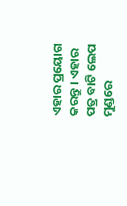ଏହାର ପ୍ରୟୋଗ କରନ୍ତୁ । ଏହାର ପତ୍ର ବାଟି ଲେପ ମୁଣ୍ଡରେ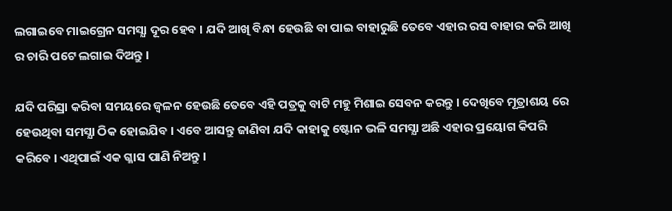ଲଗାଇବେ ମାଇଗ୍ରେନ ସମସ୍ଯା ଦୂର ହେବ । ଯଦି ଆଖି ବିନ୍ଧା ହେଉଛି ବା ପାଇ ବାହାରୁଛି ତେବେ ଏହାର ରସ ବାହାର କରି ଆଖି ର ଚାରି ପଟେ ଲଗାଇ ଦିଅନ୍ତୁ ।

ଯଦି ପରିସ୍ରା କରିବା ସମୟରେ ଜ୍ଵଳନ ହେଉଛି ତେବେ ଏହି ପତ୍ରକୁ ବାଟି ମହୁ ମିଶାଇ ସେବନ କରନ୍ତୁ । ଦେଖିବେ ମୂତ୍ରାଶୟ ରେ ହେଉଥିବା ସମସ୍ଯା ଠିକ ହୋଇଯିବ । ଏବେ ଆସନ୍ତୁ ଜାଣିବା ଯଦି କାହାକୁ ଷ୍ଟୋନ ଭଳି ସମସ୍ଯା ଅଛି ଏହାର ପ୍ରୟୋଗ କିପରି କରିବେ । ଏଥିପାଇଁ ଏକ ଗ୍ଳାସ ପାଣି ନିଅନ୍ତୁ ।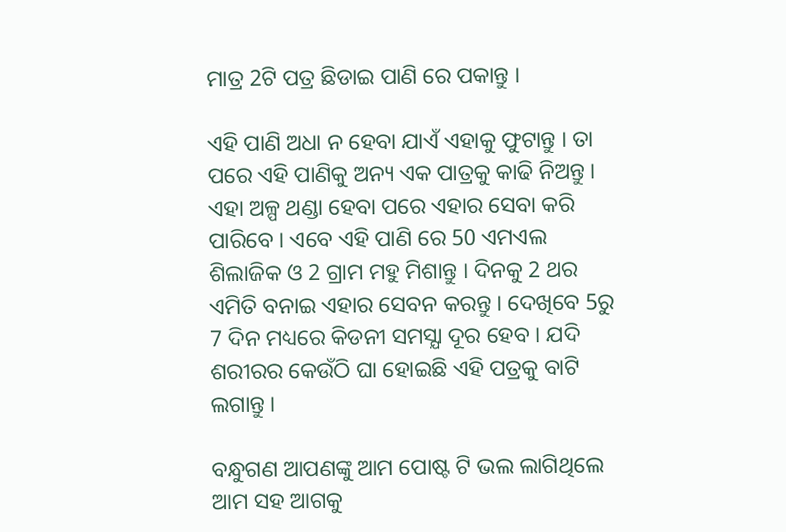ମାତ୍ର 2ଟି ପତ୍ର ଛିଡାଇ ପାଣି ରେ ପକାନ୍ତୁ ।

ଏହି ପାଣି ଅଧା ନ ହେବା ଯାଏଁ ଏହାକୁ ଫୁଟାନ୍ତୁ । ତା ପରେ ଏହି ପାଣିକୁ ଅନ୍ୟ ଏକ ପାତ୍ରକୁ କାଢି ନିଅନ୍ତୁ । ଏହା ଅଳ୍ପ ଥଣ୍ଡା ହେବା ପରେ ଏହାର ସେବା କରି ପାରିବେ । ଏବେ ଏହି ପାଣି ରେ 50 ଏମଏଲ ଶିଲାଜିକ ଓ 2 ଗ୍ରାମ ମହୁ ମିଶାନ୍ତୁ । ଦିନକୁ 2 ଥର ଏମିତି ବନାଇ ଏହାର ସେବନ କରନ୍ତୁ । ଦେଖିବେ 5ରୁ 7 ଦିନ ମଧ୍ୟରେ କିଡନୀ ସମସ୍ଯା ଦୂର ହେବ । ଯଦି ଶରୀରର କେଉଁଠି ଘା ହୋଇଛି ଏହି ପତ୍ରକୁ ବାଟି ଲଗାନ୍ତୁ ।

ବନ୍ଧୁଗଣ ଆପଣଙ୍କୁ ଆମ ପୋଷ୍ଟ ଟି ଭଲ ଲାଗିଥିଲେ ଆମ ସହ ଆଗକୁ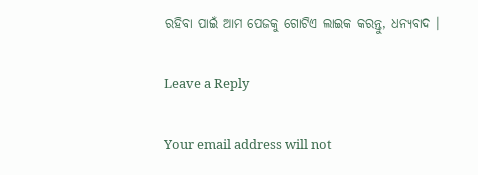ରହିବା ପାଇଁ ଆମ ପେଜକୁ ଗୋଟିଏ ଲାଇକ କରନ୍ତୁ, ଧନ୍ୟବାଦ ।

Leave a Reply

Your email address will not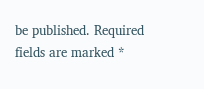be published. Required fields are marked *